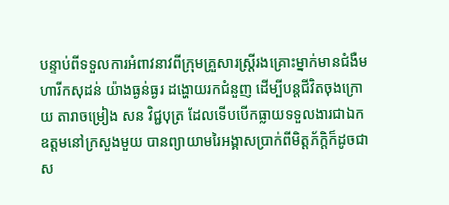បន្ទាប់ពីទទួលការអំពាវនាវពីក្រុមគ្រួសារស្ត្រីរងគ្រោះម្នាក់មានជំងឺមហារីកសុដន់ យ៉ាងធ្ងន់ធ្ងរ ដង្ហោយរកជំនួញ ដើម្បីបន្តជីវិតចុងក្រោយ តារាចម្រៀង សន វិជ្ជបុត្រ ដែលទើបបើកធ្លាយទទួលងារជាឯកឧត្ដមនៅក្រសួងមួយ បានព្យាយាមរៃអង្គាសប្រាក់ពីមិត្តភ័ក្ដិក៏ដូចជាស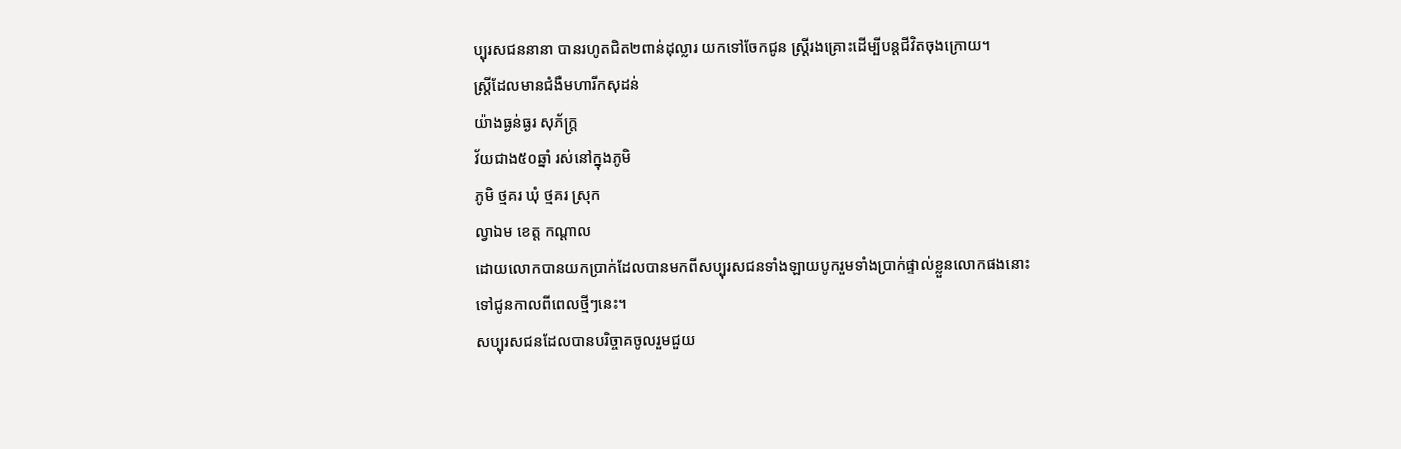ប្បុរសជននានា បានរហូតជិត២ពាន់ដុល្លារ យកទៅចែកជូន ស្ត្រីរងគ្រោះដើម្បីបន្តជីវិតចុងក្រោយ។
ស្ត្រីដែលមានជំងឺមហារីកសុដន់
យ៉ាងធ្ងន់ធ្ងរ សុភ័ក្ដ្រ
វ័យជាង៥០ឆ្នាំ រស់នៅក្នុងភូមិ
ភូមិ ថ្មគរ ឃុំ ថ្មគរ ស្រុក
ល្វាឯម ខេត្ត កណ្ដាល
ដោយលោកបានយកប្រាក់ដែលបានមកពីសប្បុរសជនទាំងឡាយបូករួមទាំងប្រាក់ផ្ទាល់ខ្លួនលោកផងនោះ
ទៅជូនកាលពីពេលថ្មីៗនេះ។
សប្បុរសជនដែលបានបរិច្ចាគចូលរួមជួយ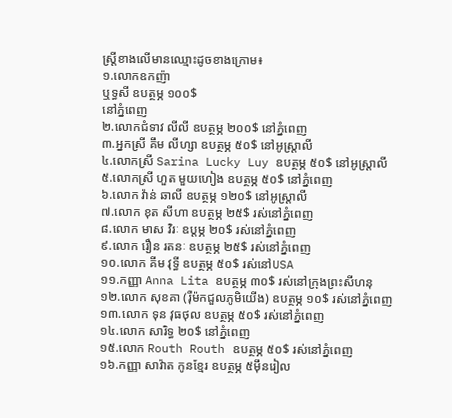ស្ត្រីខាងលើមានឈ្មោះដូចខាងក្រោម៖
១.លោកឧកញ៉ា
ឬទ្ធសី ឧបត្ថម្ភ ១០០$
នៅភ្នំពេញ
២.លោកជំទាវ លីលី ឧបត្ថម្ភ ២០០$ នៅភ្នំពេញ
៣.អ្នកស្រី គឹម លីហ្សា ឧបត្ថម្ភ ៥០$ នៅអូស្រ្តាលី
៤.លោកស្រី Sarina Lucky Luy ឧបត្ថម្ភ ៥០$ នៅអូស្រ្តាលី
៥.លោកស្រី ហួត មួយហៀង ឧបត្ថម្ភ ៥០$ នៅភ្នំពេញ
៦.លោក វ៉ាន់ ឆាលី ឧបត្ថម្ភ ១២០$ នៅអូស្រ្តាលី
៧.លោក ខុត សីហា ឧបត្ថម្ភ ២៥$ រស់នៅភ្នំពេញ
៨.លោក មាស វិរៈ ឧប្តម្ភ ២០$ រស់នៅភ្នំពេញ
៩.លោក រឿន រតនៈ ឧបត្ថម្ភ ២៥$ រស់នៅភ្នំពេញ
១០.លោក គីម វុទ្ធី ឧបត្ថម្ភ ៥០$ រស់នៅUSA
១១.កញ្ញា Anna Lita ឧបត្ថម្ភ ៣០$ រស់នៅក្រុងព្រះសីហនុ
១២.លោក សុខគា (រ៉ឺម៉កជួលភូមិយើង) ឧបត្ថម្ភ ១០$ រស់នៅភ្នំពេញ
១៣.លោក ទុន វុធថុល ឧបត្ថម្ភ ៥០$ រស់នៅភ្នំពេញ
១៤.លោក សារិទ្ធ ២០$ នៅភ្នំពេញ
១៥.លោក Routh Routh ឧបត្ថម្ភ ៥០$ រស់នៅភ្នំពេញ
១៦.កញ្ញា សាវ៉ាត កូនខ្មែរ ឧបត្ថម្ភ ៥ម៉ឹនរៀល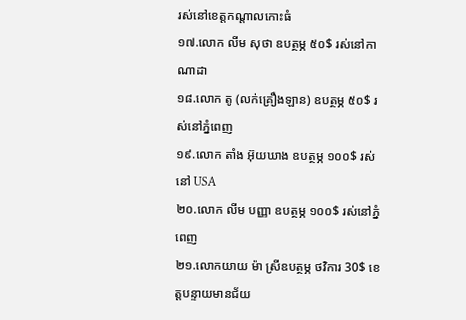រស់នៅខេត្តកណ្តាលកោះធំ
១៧.លោក លីម សុថា ឧបត្ថម្ភ ៥០$ រស់នៅកាណាដា
១៨.លោក តូ (លក់គ្រឿងឡាន) ឧបត្ថម្ភ ៥០$ រស់នៅភ្នំពេញ
១៩.លោក តាំង អ៊ុយឃាង ឧបត្ថម្ភ ១០០$ រស់នៅ USA
២០.លោក លីម បញ្ញា ឧបត្ថម្ភ ១០០$ រស់នៅភ្នំពេញ
២១.លោកយាយ ម៉ា ស្រីឧបត្ថម្ភ ថវិការ 30$ ខេត្តបន្ទាយមានជ័យ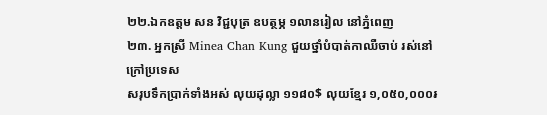២២.ឯកឧត្ដម សន វិជ្ជបុត្រ ឧបត្ថម្ភ ១លានរៀល នៅភ្នំពេញ
២៣. អ្នកស្រី Minea Chan Kung ជួយថ្នាំបំបាត់កាឈឺចាប់ រស់នៅក្រៅប្រទេស
សរុបទឹកប្រាក់ទាំងអស់ លុយដុល្លា ១១៨០$ លុយខ្មែរ ១,០៥០,០០០៛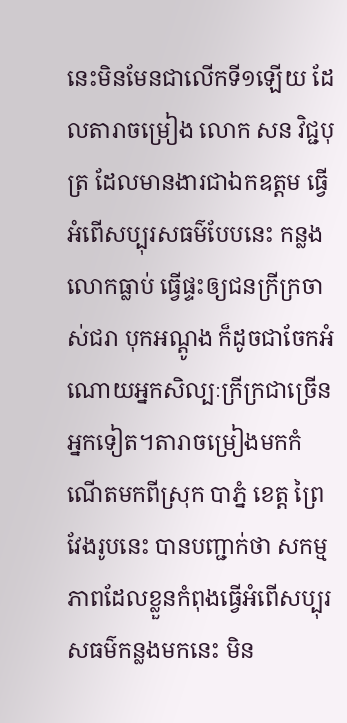នេះមិនមែនជាលើកទី១ឡើយ ដែលតារាចម្រៀង លោក សន វិជ្ជបុត្រ ដែលមានងារជាឯកឧត្ដម ធ្វើអំពើសប្បុរសធម៌បែបនេះ កន្លងលោកធ្លាប់ ធ្វើផ្ទះឲ្យជនក្រីក្រចាស់ជរា បុកអណ្ដូង ក៏ដូចជាចែកអំណោយអ្នកសិល្បៈក្រីក្រជាច្រើនអ្នកទៀត។តារាចម្រៀងមកកំណើតមកពីស្រុក បាភ្នំ ខេត្ត ព្រៃវែងរូបនេះ បានបញ្ជាក់ថា សកម្មភាពដែលខ្លួនកំពុងធ្វើអំពើសប្បុរសធម៌កន្លងមកនេះ មិន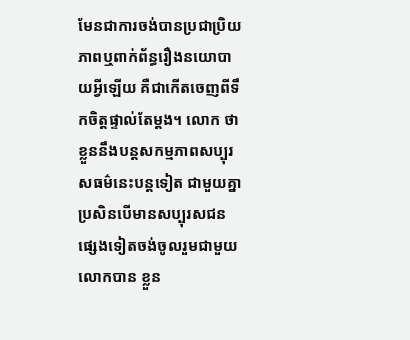មែនជាការចង់បានប្រជាប្រិយភាពឬពាក់ព័ន្ធរឿងនយោបាយអ្វីឡើយ គឺជាកើតចេញពីទឹកចិត្តផ្ទាល់តែម្ដង។ លោក ថា ខ្លួននឹងបន្តសកម្មភាពសប្បុរសធម៌នេះបន្តទៀត ជាមួយគ្នាប្រសិនបើមានសប្បុរសជនផ្សេងទៀតចង់ចូលរួមជាមួយលោកបាន ខ្លួន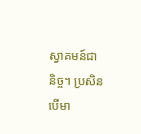ស្វាគមន៍ជានិច្ច។ ប្រសិនបើមា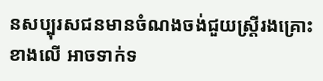នសប្បុរសជនមានចំណងចង់ជួយស្ត្រីរងគ្រោះខាងលើ អាចទាក់ទ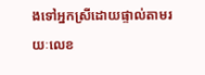ងទៅអ្នកស្រីដោយផ្ទាល់តាមរយៈលេខ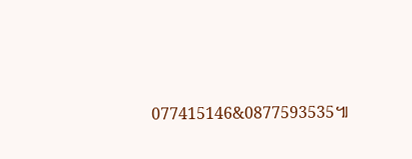077415146&0877593535៕